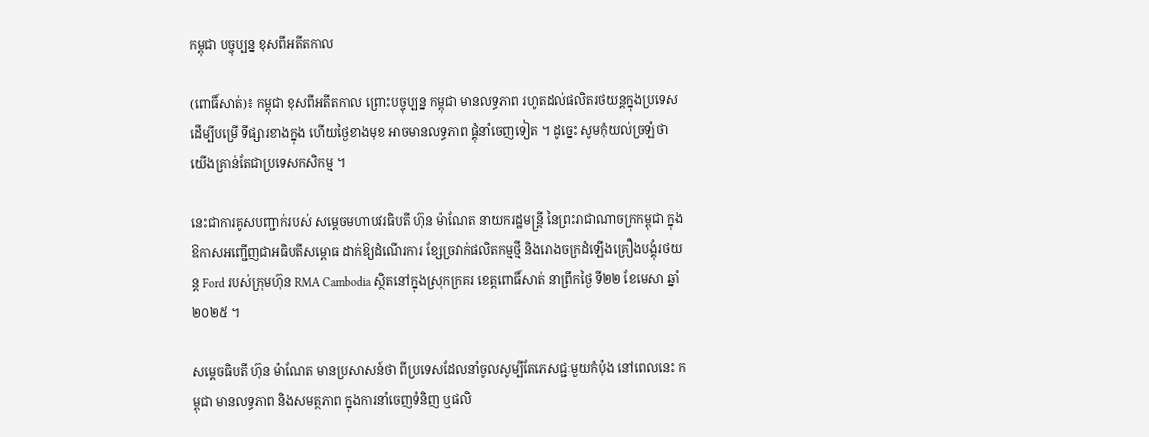កម្ពុជា បច្ចុប្បន្ន ខុសពីអតីតកាល

(ពោធិ៍សាត់)៖ កម្ពុជា ខុសពីអតីតកាល ព្រោះបច្ចុប្បន្ន កម្ពុជា មានលទ្ធភាព រហូតដល់ផលិតរថយន្ដក្នុងប្រទេស ដើម្បីបម្រើ ទីផ្សារខាងក្នុង ហើយថ្ងៃខាងមុខ អាចមានលទ្ធភាព ផ្គុំនាំចេញទៀត ។ ដូច្នេះ សូមកុំយល់ច្រឡំថា យើងគ្រាន់តែជាប្រទេសកសិកម្ម ។

នេះជាការគូសបញ្ជាក់របស់ សម្តេចមហាបវរធិបតី ហ៊ុន ម៉ាណែត នាយករដ្ឋមន្ត្រី នៃព្រះរាជាណាចក្រកម្ពុជា ក្នុងឱកាសអញ្ជើញជាអធិបតីសម្ពោធ ដាក់ឱ្យដំណើរការ ខ្សែច្រវាក់ផលិតកម្មថ្មី និងរោងចក្រដំឡើងគ្រឿងបង្គុំរថយន្ត Ford របស់ក្រុមហ៊ុន RMA Cambodia ស្ថិតនៅក្នុងស្រុកក្រគរ ខេត្តពោធិ៍សាត់ នាព្រឹកថ្ងៃ ទី២២ ខែមេសា ឆ្នាំ២០២៥ ។

សម្ដេចធិបតី ហ៊ុន ម៉ាណែត មានប្រសាសន៍ថា ពីប្រទេសដែលនាំចូលសូម្បីតែភេសជ្ជៈមួយកំប៉ុង នៅពេលនេះ កម្ពុជា មានលទ្ធភាព និងសមត្ថភាព ក្នុងការនាំចេញទំនិញ ឬផលិ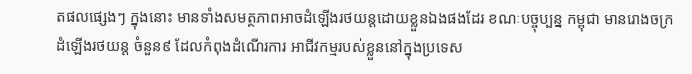តផលផ្សេងៗ ក្នុងនោះ មានទាំងសមត្ថភាពអាចដំឡើងរថយន្ដដោយខ្លួនឯងផងដែរ ខណៈបច្ចុប្បន្ន កម្ពុជា មានរោងចក្រ ដំឡើងរថយន្ដ ចំនួន៩ ដែលកំពុងដំណើរការ អាជីវកម្មរបស់ខ្លួននៅក្នុងប្រទេស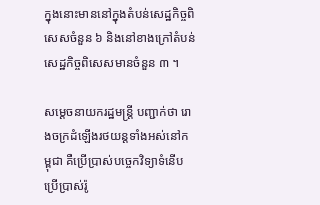ក្នុងនោះមាននៅក្នុងតំបន់សេដ្ឋកិច្ចពិសេសចំនួន ៦ និងនៅខាងក្រៅតំបន់សេដ្ឋកិច្ចពិសេសមានចំនួន ៣ ។

សម្ដេចនាយករដ្ឋមន្ដ្រី បញ្ជាក់ថា រោងចក្រដំឡើងរថយន្ដទាំងអស់នៅកម្ពុជា គឺប្រើប្រាស់បច្ចេកវិទ្យាទំនើប ប្រើប្រាស់រ៉ូ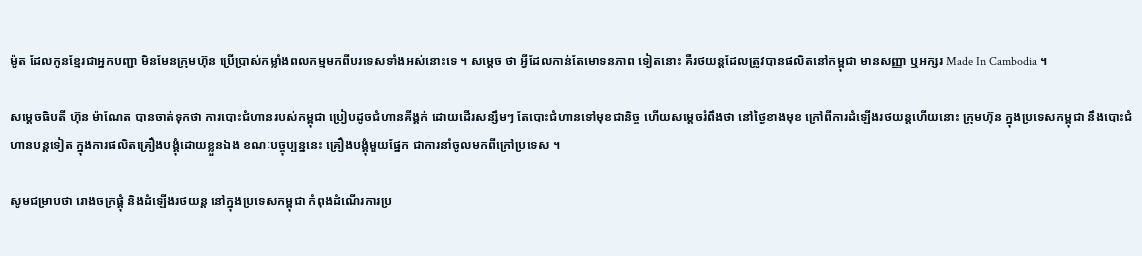ម៉ូត ដែលកូនខ្មែរជាអ្នកបញ្ជា មិនមែនក្រុមហ៊ុន ប្រើប្រាស់កម្លាំងពលកម្មមកពីបរទេសទាំងអស់នោះទេ ។ សម្ដេច ថា អ្វីដែលកាន់តែមោទនភាព ទៀតនោះ គឺរថយន្ដដែលត្រូវបានផលិតនៅកម្ពុជា មានសញ្ញា ឬអក្សរ Made In Cambodia ។

សម្ដេចធិបតី ហ៊ុន ម៉ាណែត បានចាត់ទុកថា ការបោះជំហានរបស់កម្ពុជា ប្រៀបដូចជំហានគីង្គក់ ដោយដើរសន្សឹមៗ តែបោះជំហានទៅមុខជានិច្ច ហើយសម្ដេចរំពឹងថា នៅថ្ងៃខាងមុខ ក្រៅពីការដំឡើងរថយន្ដហើយនោះ ក្រុមហ៊ុន ក្នុងប្រទេសកម្ពុជា នឹងបោះជំហានបន្ដទៀត ក្នុងការផលិតគ្រឿងបង្គុំដោយខ្លួនឯង ខណៈបច្ចុប្បន្ននេះ គ្រឿងបង្គុំមួយផ្នែក ជាការនាំចូលមកពីក្រៅប្រទេស ។

សូមជម្រាបថា រោងចក្រផ្គុំ និងដំឡើងរថយន្ដ នៅក្នុងប្រទេសកម្ពុជា កំពុងដំណើរការប្រ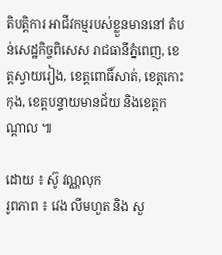តិបត្តិការ អាជីវកម្មរបស់ខ្លួនមាននៅ តំបន់សេដ្ឋកិច្ចពិសេស រាជធានីភ្នំពេញ, ខេត្តស្វាយរៀង, ខេត្តពោធិ៍សាត់, ខេត្តកោះកុង, ខេត្តបន្ទាយមានជ័យ និងខេត្តកណ្ដាល ៕

ដោយ ៖ ស៊ូ វណ្ណលុក
រូពភាព ៖ វេង លីមហួត និង សួ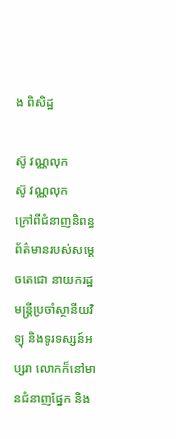ង ពិសិដ្ឋ

ស៊ូ វណ្ណលុក
ស៊ូ វណ្ណលុក
ក្រៅពីជំនាញនិពន្ធព័ត៌មានរបស់សម្ដេចតេជោ នាយករដ្ឋមន្ត្រីប្រចាំស្ថានីយវិទ្យុ និងទូរទស្សន៍អប្សរា លោកក៏នៅមានជំនាញផ្នែក និង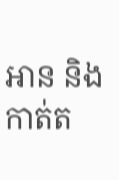អាន និងកាត់ត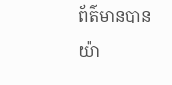ព័ត៌មានបានយ៉ា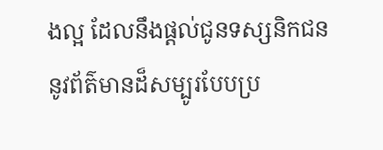ងល្អ ដែលនឹងផ្ដល់ជូនទស្សនិកជននូវព័ត៌មានដ៏សម្បូរបែបប្រ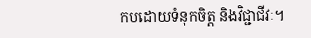កបដោយទំនុកចិត្ត និងវិជ្ជាជីវៈ។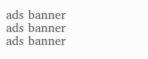ads banner
ads banner
ads banner